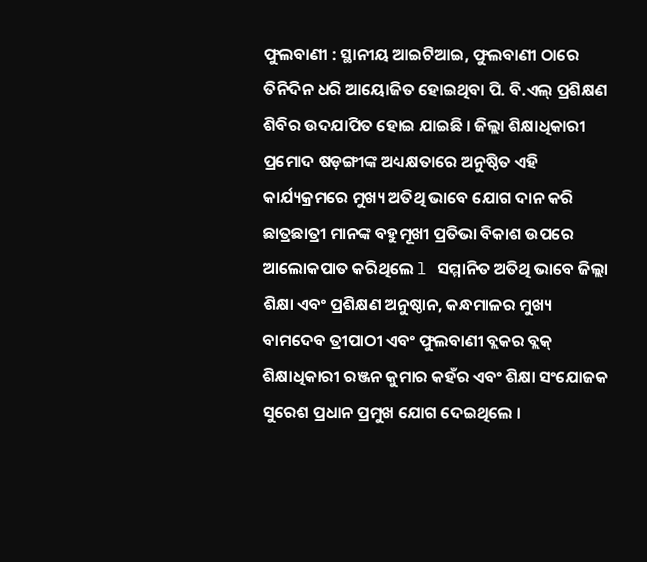ଫୁଲବାଣୀ : ସ୍ଥାନୀୟ ଆଇଟିଆଇ, ଫୁଲବାଣୀ ଠାରେ ତିନିଦିନ ଧରି ଆୟୋଜିତ ହୋଇଥିବା ପି. ବି.ଏଲ୍ ପ୍ରଶିକ୍ଷଣ ଶିବିର ଉଦଯାପିତ ହୋଇ ଯାଇଛି । ଜିଲ୍ଲା ଶିକ୍ଷାଧିକାରୀ ପ୍ରମୋଦ ଷଡ଼ଙ୍ଗୀଙ୍କ ଅଧ୍ୟକ୍ଷତାରେ ଅନୁଷ୍ଠିତ ଏହି କାର୍ଯ୍ୟକ୍ରମରେ ମୁଖ୍ୟ ଅତିଥି ଭାବେ ଯୋଗ ଦାନ କରି ଛାତ୍ରଛାତ୍ରୀ ମାନଙ୍କ ବହୁମୂଖୀ ପ୍ରତିଭା ବିକାଶ ଉପରେ ଆଲୋକପାତ କରିଥିଲେ l ସମ୍ମାନିତ ଅତିଥି ଭାବେ ଜିଲ୍ଲା ଶିକ୍ଷା ଏବଂ ପ୍ରଶିକ୍ଷଣ ଅନୁଷ୍ଠାନ, କନ୍ଧମାଳର ମୁଖ୍ୟ ବାମଦେବ ତ୍ରୀପାଠୀ ଏବଂ ଫୁଲବାଣୀ ବ୍ଲକର ବ୍ଲକ୍ ଶିକ୍ଷାଧିକାରୀ ରଞ୍ଜନ କୁମାର କହଁର ଏବଂ ଶିକ୍ଷା ସଂଯୋଜକ ସୁରେଶ ପ୍ରଧାନ ପ୍ରମୁଖ ଯୋଗ ଦେଇଥିଲେ ।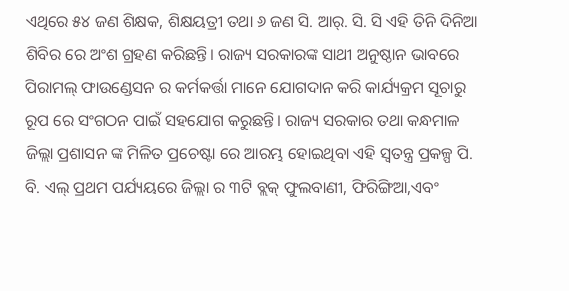ଏଥିରେ ୫୪ ଜଣ ଶିକ୍ଷକ, ଶିକ୍ଷୟତ୍ରୀ ତଥା ୬ ଜଣ ସି. ଆର୍. ସି. ସି ଏହି ତିନି ଦିନିଆ ଶିବିର ରେ ଅଂଶ ଗ୍ରହଣ କରିଛନ୍ତି। ରାଜ୍ୟ ସରକାରଙ୍କ ସାଥୀ ଅନୁଷ୍ଠାନ ଭାବରେ ପିରାମଲ୍ ଫାଉଣ୍ଡେସନ ର କର୍ମକର୍ତ୍ତା ମାନେ ଯୋଗଦାନ କରି କାର୍ଯ୍ୟକ୍ରମ ସୂଚାରୁ ରୂପ ରେ ସଂଗଠନ ପାଇଁ ସହଯୋଗ କରୁଛନ୍ତି। ରାଜ୍ୟ ସରକାର ତଥା କନ୍ଧମାଳ ଜିଲ୍ଲା ପ୍ରଶାସନ ଙ୍କ ମିଳିତ ପ୍ରଚେଷ୍ଟା ରେ ଆରମ୍ଭ ହୋଇଥିବା ଏହି ସ୍ୱତନ୍ତ୍ର ପ୍ରକଳ୍ପ ପି. ବି. ଏଲ୍ ପ୍ରଥମ ପର୍ଯ୍ୟୟରେ ଜିଲ୍ଲା ର ୩ଟି ବ୍ଲକ୍ ଫୁଲବାଣୀ, ଫିରିଙ୍ଗିଆ,ଏବଂ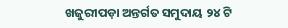ଖଜୁରୀପଡ଼ା ଅନ୍ତର୍ଗତ ସମୁଦାୟ ୨୪ ଟି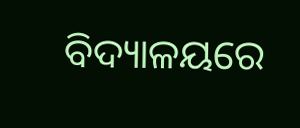ବିଦ୍ୟାଳୟରେ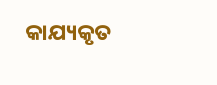କାଯ୍ୟକୃତ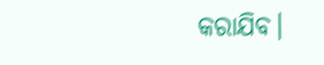କରାଯିବ।